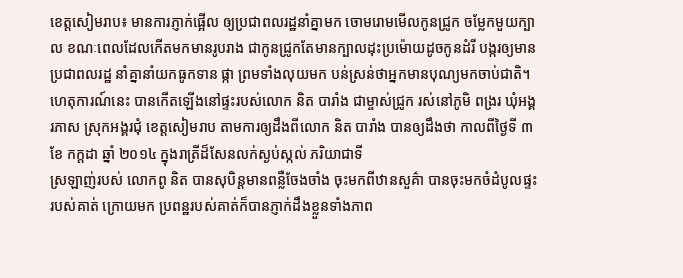ខេត្តសៀមរាប៖ មានការភ្ញាក់ផ្អើល ឲ្យប្រជាពលរដ្ឋនាំគ្នាមក ចោមរោមមើលកូនជ្រូក ចម្លែកមួយក្បាល ខណៈពេលដែលកើតមកមានរូបរាង ជាកូនជ្រូកតែមានក្បាលដុះប្រម៉ោយដូចកូនដំរី បង្ករឲ្យមានប្រជាពលរដ្ឋ នាំគ្នានាំយកធូកទាន ផ្កា ព្រមទាំងលុយមក បន់ស្រន់ថាអ្នកមានបុណ្យមកចាប់ជាតិ។ ហេតុការណ៍នេះ បានកើតឡើងនៅផ្ទះរបស់លោក និត បារាំង ជាម្ចាស់ជ្រូក រស់នៅភូមិ ពង្ររ ឃុំអង្គរភាស ស្រុកអង្គរជុំ ខេត្តសៀមរាប តាមការឲ្យដឹងពីលោក និត បារាំង បានឲ្យដឹងថា កាលពីថ្ងៃទី ៣ ខែ កក្ដដា ឆ្នាំ ២០១៤ ក្នុងរាត្រីដ៏សែនលក់ស្ងប់ស្កល់ ភរិយាជាទី
ស្រឡាញ់របស់ លោកពូ និត បានសុបិន្តមានពន្លឺចែងចាំង ចុះមកពីឋានសួគ៌ា បានចុះមកចំដំបូលផ្ទះរបស់គាត់ ក្រោយមក ប្រពន្ឋរបស់គាត់ក៏បានភ្ញាក់ដឹងខ្លួនទាំងភាព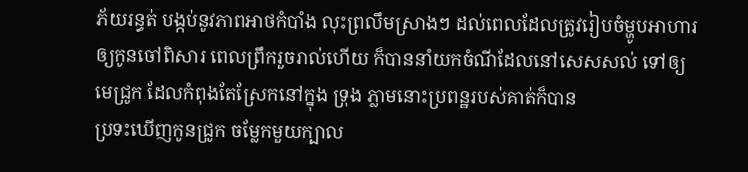ភ័យរន្ធត់ បង្កប់នូវភាពអាថកំបាំង លុះព្រលឹមស្រាងៗ ដល់ពេលដែលត្រូវរៀបចំម្ហូបអាហារឲ្យកូនចៅពិសារ ពេលព្រឹករួចរាល់ហើយ ក៏បាននាំយកចំណីដែលនៅសេសសល់ ទៅឲ្យមេជ្រូក ដែលកំពុងតែស្រែកនៅក្នុង ទ្រុង ភ្លាមនោះប្រពន្ឋរបស់គាត់ក៏បាន
ប្រទះឃើញកូនជ្រូក ចម្លែកមួយក្បាល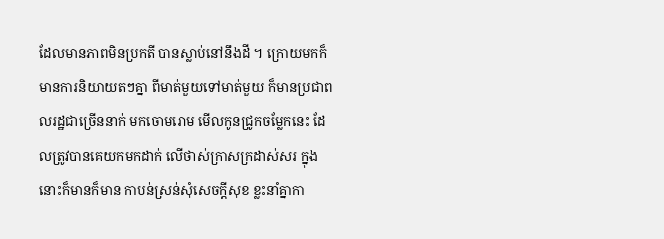ដែលមានភាពមិនប្រកតី បានស្លាប់នៅនឹងដី ។ ក្រោយមកក៏មានការនិយាយតៗគ្នា ពីមាត់មួយទៅមាត់មួយ ក៏មានប្រជាពលរដ្ឋជាច្រើននាក់ មកចោមរោម មើលកូនជ្រូកចម្លែកនេះ ដែលត្រូវបានគេយកមកដាក់ លើថាស់ក្រាសក្រដាស់សរ ក្នុងនោះក៏មានក៏មាន កាបន់ស្រន់សុំសេចក្តីសុខ ខ្លះនាំគ្នាកា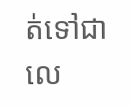ត់ទៅជាលេ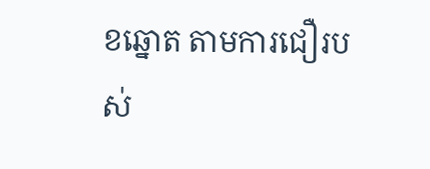ខឆ្នោត តាមការជឿរបស់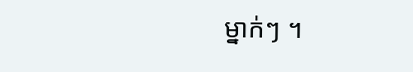ម្នាក់ៗ ។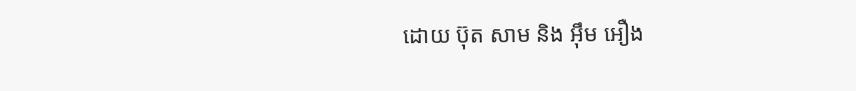ដោយ ប៊ុត សាម និង អ៊ឹម អឿង